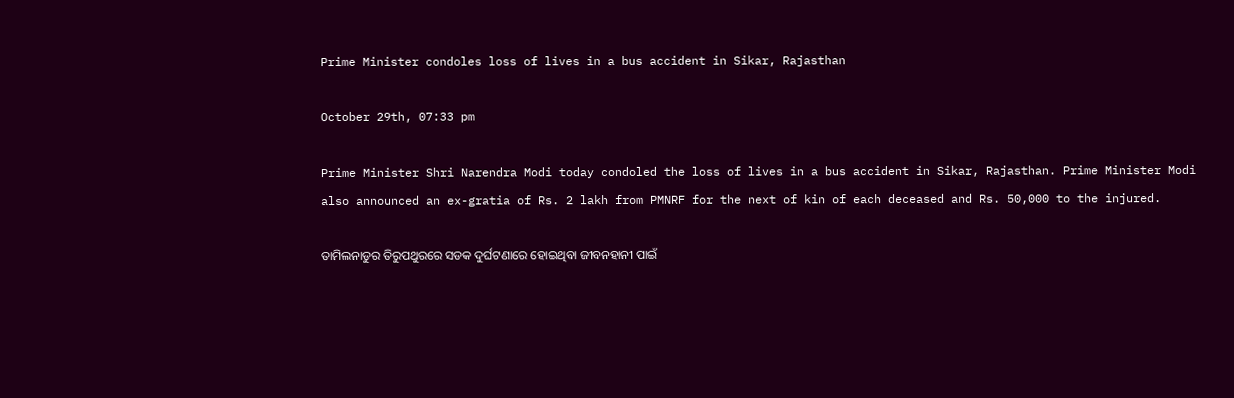Prime Minister condoles loss of lives in a bus accident in Sikar, Rajasthan

October 29th, 07:33 pm

Prime Minister Shri Narendra Modi today condoled the loss of lives in a bus accident in Sikar, Rajasthan. Prime Minister Modi also announced an ex-gratia of Rs. 2 lakh from PMNRF for the next of kin of each deceased and Rs. 50,000 to the injured.

ତାମିଲନାଡୁର ତିରୁପଥୁରରେ ସଡକ ଦୁର୍ଘଟଣାରେ ହୋଇଥିବା ଜୀବନହାନୀ ପାଇଁ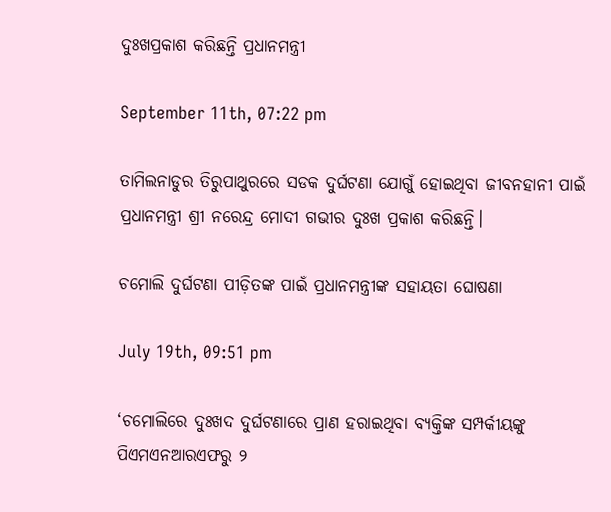ଦୁଃଖପ୍ରକାଶ କରିଛନ୍ତି ପ୍ରଧାନମନ୍ତ୍ରୀ

September 11th, 07:22 pm

ତାମିଲନାଡୁର ତିରୁପାଥୁରରେ ସଡକ ଦୁର୍ଘଟଣା ଯୋଗୁଁ ହୋଇଥିବା ଜୀବନହାନୀ ପାଇଁ ପ୍ରଧାନମନ୍ତ୍ରୀ ଶ୍ରୀ ନରେନ୍ଦ୍ର ମୋଦୀ ଗଭୀର ଦୁଃଖ ପ୍ରକାଶ କରିଛନ୍ତି।

ଚମୋଲି ଦୁର୍ଘଟଣା ପୀଡ଼ିତଙ୍କ ପାଇଁ ପ୍ରଧାନମନ୍ତ୍ରୀଙ୍କ ସହାୟତା ଘୋଷଣା

July 19th, 09:51 pm

‘ଚମୋଲିରେ ଦୁଃଖଦ ଦୁର୍ଘଟଣାରେ ପ୍ରାଣ ହରାଇଥିବା ବ୍ୟକ୍ତିଙ୍କ ସମ୍ପର୍କୀୟଙ୍କୁ ପିଏମଏନଆରଏଫରୁ ୨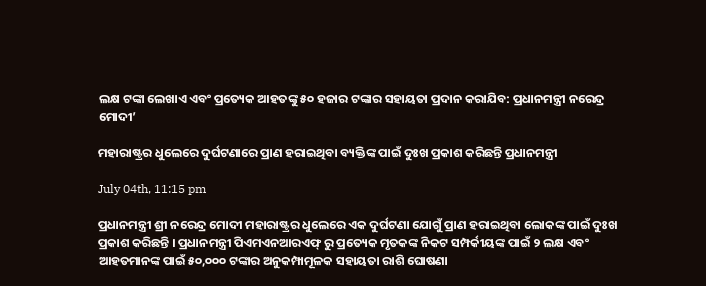ଲକ୍ଷ ଟଙ୍କା ଲେଖାଏ ଏବଂ ପ୍ରତ୍ୟେକ ଆହତଙ୍କୁ ୫୦ ହଜାର ଟଙ୍କାର ସହାୟତା ପ୍ରଦାନ କରାଯିବ: ପ୍ରଧାନମନ୍ତ୍ରୀ ନରେନ୍ଦ୍ର ମୋଦୀ’

ମହାରାଷ୍ଟ୍ରର ଧୁଲେରେ ଦୁର୍ଘଟଣାରେ ପ୍ରାଣ ହରାଇଥିବା ବ୍ୟକ୍ତିଙ୍କ ପାଇଁ ଦୁଃଖ ପ୍ରକାଶ କରିଛନ୍ତି ପ୍ରଧାନମନ୍ତ୍ରୀ

July 04th, 11:15 pm

ପ୍ରଧାନମନ୍ତ୍ରୀ ଶ୍ରୀ ନରେନ୍ଦ୍ର ମୋଦୀ ମହାରାଷ୍ଟ୍ରର ଧୁଲେରେ ଏକ ଦୁର୍ଘଟଣା ଯୋଗୁଁ ପ୍ରାଣ ହରାଇଥିବା ଲୋକଙ୍କ ପାଇଁ ଦୁଃଖ ପ୍ରକାଶ କରିଛନ୍ତି । ପ୍ରଧାନମନ୍ତ୍ରୀ ପିଏମଏନଆରଏଫ୍‍ ରୁ ପ୍ରତ୍ୟେକ ମୃତକଙ୍କ ନିକଟ ସମ୍ପର୍କୀୟଙ୍କ ପାଇଁ ୨ ଲକ୍ଷ ଏବଂ ଆହତମାନଙ୍କ ପାଇଁ ୫୦,୦୦୦ ଟଙ୍କାର ଅନୁକମ୍ପାମୂଳକ ସହାୟତା ରାଶି ଘୋଷଣା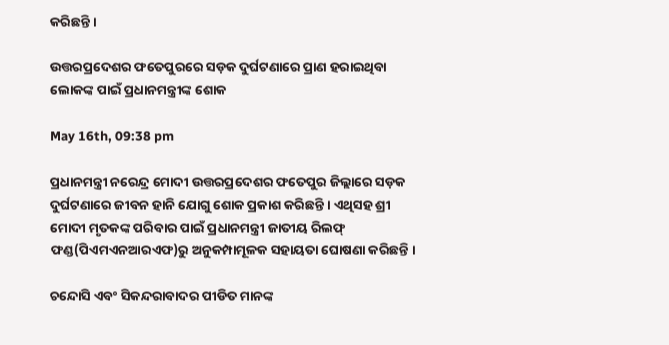କରିଛନ୍ତି ।

ଉତ୍ତରପ୍ରଦେଶର ଫତେପୁରରେ ସଡ଼କ ଦୁର୍ଘଟଣାରେ ପ୍ରାଣ ହରାଇଥିବା ଲୋକଙ୍କ ପାଇଁ ପ୍ରଧାନମନ୍ତ୍ରୀଙ୍କ ଶୋକ

May 16th, 09:38 pm

ପ୍ରଧାନମନ୍ତ୍ରୀ ନରେନ୍ଦ୍ର ମୋଦୀ ଉତ୍ତରପ୍ରଦେଶର ଫତେପୁର ଜିଲ୍ଲାରେ ସଡ଼କ ଦୁର୍ଘଟଣାରେ ଜୀବନ ହାନି ଯୋଗୁ ଶୋକ ପ୍ରକାଶ କରିଛନ୍ତି । ଏଥିସହ ଶ୍ରୀ ମୋଦୀ ମୃତକଙ୍କ ପରିବାର ପାଇଁ ପ୍ରଧାନମନ୍ତ୍ରୀ ଜାତୀୟ ରିଲଫ୍ ଫଣ୍ଡ(ପିଏମଏନଆରଏଫ)ରୁ ଅନୁକମ୍ପାମୂଳକ ସହାୟତା ଘୋଷଣା କରିଛନ୍ତି ।

ଚନ୍ଦୋସି ଏବଂ ସିକନ୍ଦରାବାଦର ପୀଡିତ ମାନଙ୍କ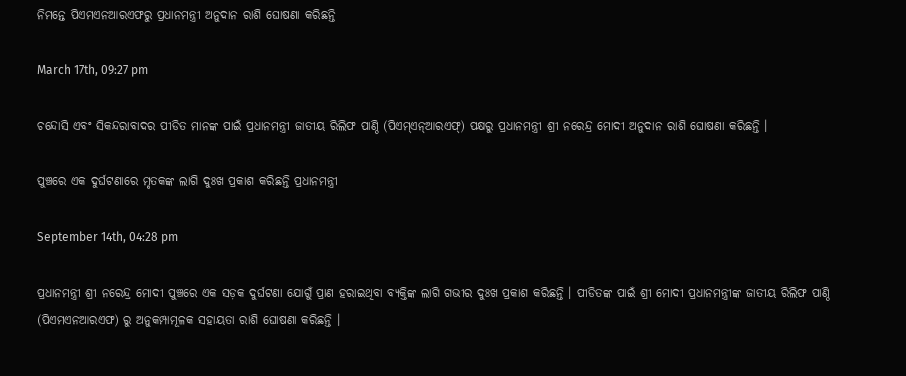ନିମନ୍ତେ ପିଏମଏନଆରଏଫରୁ ପ୍ରଧାନମନ୍ତ୍ରୀ ଅନୁଦାନ ରାଶି ଘୋଷଣା କରିଛନ୍ତି

March 17th, 09:27 pm

ଚନ୍ଦୋସି ଏବଂ ସିକନ୍ଦରାବାଦର ପୀଡିତ ମାନଙ୍କ ପାଇଁ ପ୍ରଧାନମନ୍ତ୍ରୀ ଜାତୀୟ ରିଲିଫ ପାଣ୍ଠି (ପିଏମ୍‌ଏନ୍‌ଆରଏଫ୍‌) ପକ୍ଷରୁ ପ୍ରଧାନମନ୍ତ୍ରୀ ଶ୍ରୀ ନରେନ୍ଦ୍ର ମୋଦୀ ଅନୁଦାନ ରାଶି ଘୋଷଣା କରିଛନ୍ତି ।

ପୁଞ୍ଚରେ ଏକ ଦୁର୍ଘଟଣାରେ ମୃତକଙ୍କ ଲାଗି ଦୁଃଖ ପ୍ରକାଶ କରିଛନ୍ତି ପ୍ରଧାନମନ୍ତ୍ରୀ

September 14th, 04:28 pm

ପ୍ରଧାନମନ୍ତ୍ରୀ ଶ୍ରୀ ନରେନ୍ଦ୍ର ମୋଦୀ ପୁଞ୍ଚରେ ଏକ ସଡ଼କ ଦୁର୍ଘଟଣା ଯୋଗୁଁ ପ୍ରାଣ ହରାଇଥିବା ବ୍ୟକ୍ତିଙ୍କ ଲାଗି ଗଭୀର ଦୁଃଖ ପ୍ରକାଶ କରିଛନ୍ତି । ପୀଡିତଙ୍କ ପାଇଁ ଶ୍ରୀ ମୋଦୀ ପ୍ରଧାନମନ୍ତ୍ରୀଙ୍କ ଜାତୀୟ ରିଲିଫ ପାଣ୍ଠି (ପିଏମଏନଆରଏଫ) ରୁ ଅନୁକମ୍ପାମୂଳକ ସହାୟତା ରାଶି ଘୋଷଣା କରିଛନ୍ତି ।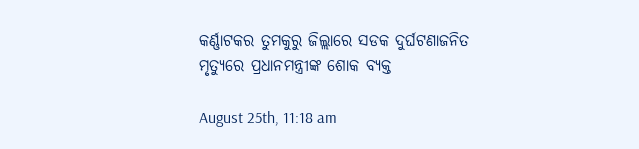କର୍ଣ୍ଣାଟକର ତୁମକୁରୁ ଜିଲ୍ଲାରେ ସଡକ ଦୁର୍ଘଟଣାଜନିତ ମୃତ୍ୟୁରେ ପ୍ରଧାନମନ୍ତ୍ରୀଙ୍କ ଶୋକ ବ୍ୟକ୍ତ

August 25th, 11:18 am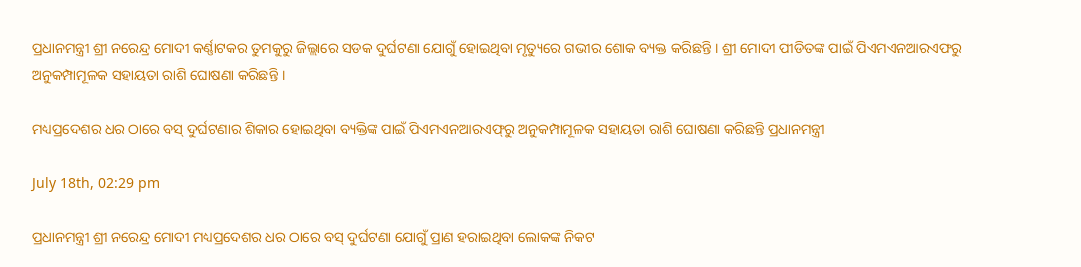ପ୍ରଧାନମନ୍ତ୍ରୀ ଶ୍ରୀ ନରେନ୍ଦ୍ର ମୋଦୀ କର୍ଣ୍ଣାଟକର ତୁମକୁରୁ ଜିଲ୍ଲାରେ ସଡକ ଦୁର୍ଘଟଣା ଯୋଗୁଁ ହୋଇଥିବା ମୃତ୍ୟୁରେ ଗଭୀର ଶୋକ ବ୍ୟକ୍ତ କରିଛନ୍ତି । ଶ୍ରୀ ମୋଦୀ ପୀଡିତଙ୍କ ପାଇଁ ପିଏମଏନଆରଏଫରୁ ଅନୁକମ୍ପାମୂଳକ ସହାୟତା ରାଶି ଘୋଷଣା କରିଛନ୍ତି ।

ମଧ୍ୟପ୍ରଦେଶର ଧର ଠାରେ ବସ୍ ଦୁର୍ଘଟଣାର ଶିକାର ହୋଇଥିବା ବ୍ୟକ୍ତିଙ୍କ ପାଇଁ ପିଏମଏନଆରଏଫ୍‍ରୁ ଅନୁକମ୍ପାମୂଳକ ସହାୟତା ରାଶି ଘୋଷଣା କରିଛନ୍ତି ପ୍ରଧାନମନ୍ତ୍ରୀ

July 18th, 02:29 pm

ପ୍ରଧାନମନ୍ତ୍ରୀ ଶ୍ରୀ ନରେନ୍ଦ୍ର ମୋଦୀ ମଧ୍ୟପ୍ରଦେଶର ଧର ଠାରେ ବସ୍ ଦୁର୍ଘଟଣା ଯୋଗୁଁ ପ୍ରାଣ ହରାଇଥିବା ଲୋକଙ୍କ ନିକଟ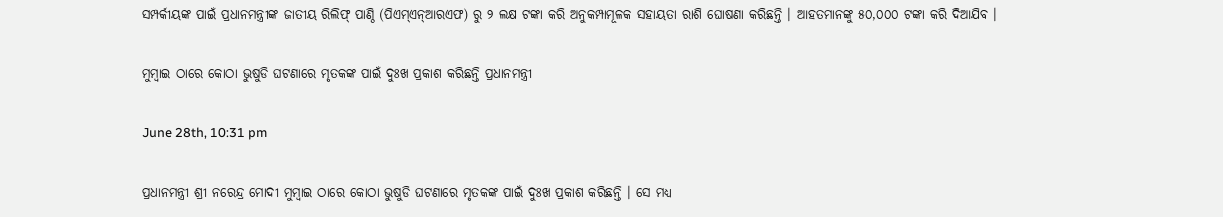ସମ୍ପର୍କୀୟଙ୍କ ପାଇଁ ପ୍ରଧାନମନ୍ତ୍ରୀଙ୍କ ଜାତୀୟ ରିଲିଫ୍ ପାଣ୍ଠି (ପିଏମ୍‍ଏନ୍‍ଆରଏଫ) ରୁ ୨ ଲକ୍ଷ ଟଙ୍କା କରି ଅନୁକମ୍ପାମୂଳକ ସହାୟତା ରାଶି ଘୋଷଣା କରିଛନ୍ତି । ଆହତମାନଙ୍କୁ ୫୦,୦୦୦ ଟଙ୍କା କରି ଦିଆଯିବ ।

ମୁମ୍ବାଇ ଠାରେ କୋଠା ଭୁଷୁଡି ଘଟଣାରେ ମୃତକଙ୍କ ପାଇଁ ଦୁଃଖ ପ୍ରକାଶ କରିଛନ୍ତି ପ୍ରଧାନମନ୍ତ୍ରୀ

June 28th, 10:31 pm

ପ୍ରଧାନମନ୍ତ୍ରୀ ଶ୍ରୀ ନରେନ୍ଦ୍ର ମୋଦୀ ମୁମ୍ବାଇ ଠାରେ କୋଠା ଭୁଷୁଡି ଘଟଣାରେ ମୃତକଙ୍କ ପାଇଁ ଦୁଃଖ ପ୍ରକାଶ କରିଛନ୍ତି । ସେ ମଧ୍ୟ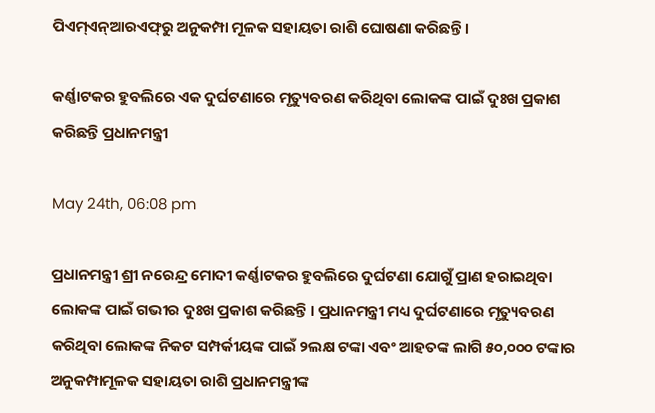ପିଏମ୍‌ଏନ୍‌ଆରଏଫ୍‌ରୁ ଅନୁକମ୍ପା ମୂଳକ ସହାୟତା ରାଶି ଘୋଷଣା କରିଛନ୍ତି ।

କର୍ଣ୍ଣାଟକର ହୁବଲିରେ ଏକ ଦୁର୍ଘଟଣାରେ ମୃତ୍ୟୁବରଣ କରିଥିବା ଲୋକଙ୍କ ପାଇଁ ଦୁଃଖ ପ୍ରକାଶ କରିଛନ୍ତି ପ୍ରଧାନମନ୍ତ୍ରୀ

May 24th, 06:08 pm

ପ୍ରଧାନମନ୍ତ୍ରୀ ଶ୍ରୀ ନରେନ୍ଦ୍ର ମୋଦୀ କର୍ଣ୍ଣାଟକର ହୁବଲିରେ ଦୁର୍ଘଟଣା ଯୋଗୁଁ ପ୍ରାଣ ହରାଇଥିବା ଲୋକଙ୍କ ପାଇଁ ଗଭୀର ଦୁଃଖ ପ୍ରକାଶ କରିଛନ୍ତି । ପ୍ରଧାନମନ୍ତ୍ରୀ ମଧ୍ୟ ଦୁର୍ଘଟଣାରେ ମୃତ୍ୟୁବରଣ କରିଥିବା ଲୋକଙ୍କ ନିକଟ ସମ୍ପର୍କୀୟଙ୍କ ପାଇଁ ୨ଲକ୍ଷ ଟଙ୍କା ଏବଂ ଆହତଙ୍କ ଲାଗି ୫୦,୦୦୦ ଟଙ୍କାର ଅନୁକମ୍ପାମୂଳକ ସହାୟତା ରାଶି ପ୍ରଧାନମନ୍ତ୍ରୀଙ୍କ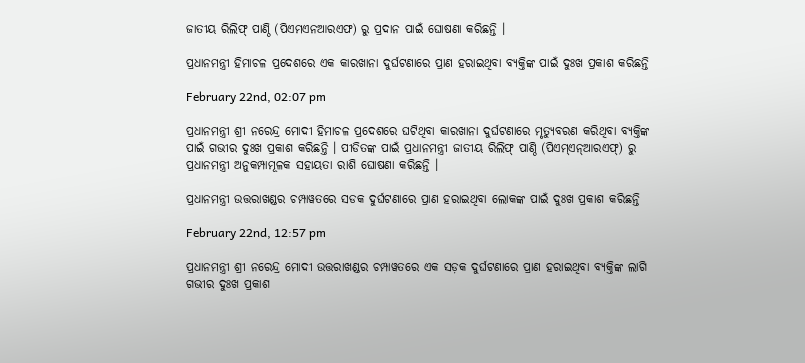ଜାତୀୟ ରିଲିଫ୍ ପାଣ୍ଠି (ପିଏମଏନଆରଏଫ) ରୁ ପ୍ରଦାନ ପାଇଁ ଘୋଷଣା କରିଛନ୍ତି ।

ପ୍ରଧାନମନ୍ତ୍ରୀ ହିମାଚଳ ପ୍ରଦେଶରେ ଏକ କାରଖାନା ଦୁର୍ଘଟଣାରେ ପ୍ରାଣ ହରାଇଥିବା ବ୍ୟକ୍ତିଙ୍କ ପାଇଁ ଦୁଃଖ ପ୍ରକାଶ କରିଛନ୍ତି

February 22nd, 02:07 pm

ପ୍ରଧାନମନ୍ତ୍ରୀ ଶ୍ରୀ ନରେନ୍ଦ୍ର ମୋଦୀ ହିମାଚଳ ପ୍ରଦେଶରେ ଘଟିଥିବା କାରଖାନା ଦୁର୍ଘଟଣାରେ ମୃତ୍ୟୁବରଣ କରିଥିବା ବ୍ୟକ୍ତିଙ୍କ ପାଇଁ ଗଭୀର ଦୁଃଖ ପ୍ରକାଶ କରିଛନ୍ତି । ପୀଡିତଙ୍କ ପାଇଁ ପ୍ରଧାନମନ୍ତ୍ରୀ ଜାତୀୟ ରିଲିଫ୍ ପାଣ୍ଠି (ପିଏମ୍‍ଏନ୍‍ଆରଏଫ୍‍) ରୁ ପ୍ରଧାନମନ୍ତ୍ରୀ ଅନୁକମ୍ପାମୂଳକ ସହାୟତା ରାଶି ଘୋଷଣା କରିଛନ୍ତି ।

ପ୍ରଧାନମନ୍ତ୍ରୀ ଉତ୍ତରାଖଣ୍ଡର ଚମ୍ପାୱତରେ ସଡକ ଦୁର୍ଘଟଣାରେ ପ୍ରାଣ ହରାଇଥିବା ଲୋକଙ୍କ ପାଇଁ ଦୁଃଖ ପ୍ରକାଶ କରିଛନ୍ତି

February 22nd, 12:57 pm

ପ୍ରଧାନମନ୍ତ୍ରୀ ଶ୍ରୀ ନରେନ୍ଦ୍ର ମୋଦୀ ଉତ୍ତରାଖଣ୍ଡର ଚମ୍ପାୱତରେ ଏକ ସଡ଼କ ଦୁର୍ଘଟଣାରେ ପ୍ରାଣ ହରାଇଥିବା ବ୍ୟକ୍ତିଙ୍କ ଲାଗି ଗଭୀର ଦୁଃଖ ପ୍ରକାଶ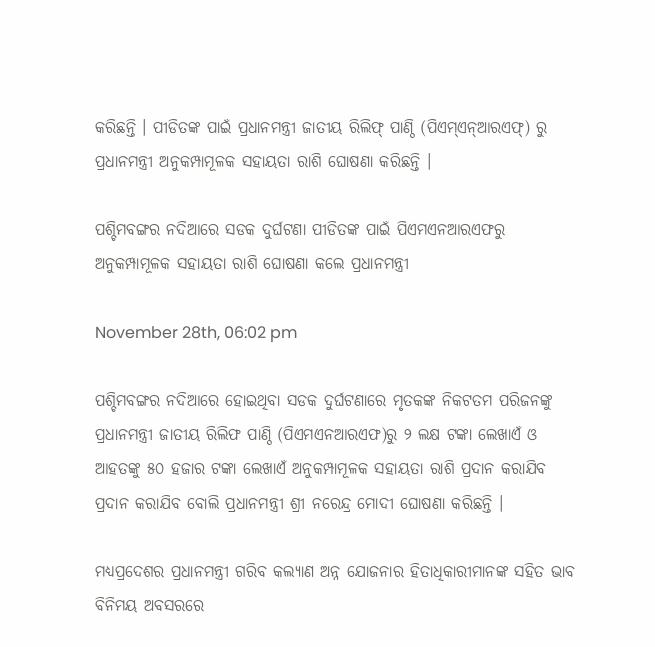କରିଛନ୍ତି । ପୀଡିତଙ୍କ ପାଇଁ ପ୍ରଧାନମନ୍ତ୍ରୀ ଜାତୀୟ ରିଲିଫ୍ ପାଣ୍ଠି (ପିଏମ୍‍ଏନ୍‍ଆରଏଫ୍‍) ରୁ ପ୍ରଧାନମନ୍ତ୍ରୀ ଅନୁକମ୍ପାମୂଳକ ସହାୟତା ରାଶି ଘୋଷଣା କରିଛନ୍ତି ।

ପଶ୍ଚିମବଙ୍ଗର ନଦିଆରେ ସଡକ ଦୁର୍ଘଟଣା ପୀଡିତଙ୍କ ପାଇଁ ପିଏମଏନଆରଏଫରୁ ଅନୁକମ୍ପାମୂଳକ ସହାୟତା ରାଶି ଘୋଷଣା କଲେ ପ୍ରଧାନମନ୍ତ୍ରୀ

November 28th, 06:02 pm

ପଶ୍ଚିମବଙ୍ଗର ନଦିଆରେ ହୋଇଥିବା ସଡକ ଦୁର୍ଘଟଣାରେ ମୃତକଙ୍କ ନିକଟତମ ପରିଜନଙ୍କୁ ପ୍ରଧାନମନ୍ତ୍ରୀ ଜାତୀୟ ରିଲିଫ ପାଣ୍ଠି (ପିଏମଏନଆରଏଫ)ରୁ ୨ ଲକ୍ଷ ଟଙ୍କା ଲେଖାଏଁ ଓ ଆହତଙ୍କୁ ୫୦ ହଜାର ଟଙ୍କା ଲେଖାଏଁ ଅନୁକମ୍ପାମୂଳକ ସହାୟତା ରାଶି ପ୍ରଦାନ କରାଯିବ ପ୍ରଦାନ କରାଯିବ ବୋଲି ପ୍ରଧାନମନ୍ତ୍ରୀ ଶ୍ରୀ ନରେନ୍ଦ୍ର ମୋଦୀ ଘୋଷଣା କରିଛନ୍ତି ।

ମଧ୍ୟପ୍ରଦେଶର ପ୍ରଧାନମନ୍ତ୍ରୀ ଗରିବ କଲ୍ୟାଣ ଅନ୍ନ ଯୋଜନାର ହିତାଧିକାରୀମାନଙ୍କ ସହିତ ଭାବ ବିନିମୟ ଅବସରରେ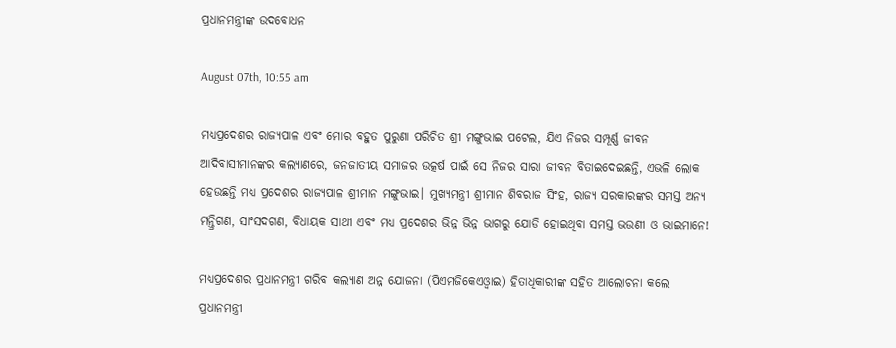ପ୍ରଧାନମନ୍ତ୍ରୀଙ୍କ ଉଦବୋଧନ

August 07th, 10:55 am

ମଧ୍ୟପ୍ରଦେଶର ରାଜ୍ୟପାଳ ଏବଂ ମୋର ବହୁତ ପୁରୁଣା ପରିଚିତ ଶ୍ରୀ ମଙ୍ଗୁଭାଇ ପଟେଲ, ଯିଏ ନିଜର ସମ୍ପୂର୍ଣ୍ଣ ଜୀବନ ଆଦିବାସୀମାନଙ୍କର କଲ୍ୟାଣରେ, ଜନଜାତୀୟ ସମାଜର ଉତ୍କର୍ଷ ପାଇଁ ସେ ନିଜର ସାରା ଜୀବନ ବିତାଇଦେଇଛନ୍ତି, ଏଭଳି ଲୋକ ହେଉଛନ୍ତି ମଧ୍ୟ ପ୍ରଦେଶର ରାଜ୍ୟପାଳ ଶ୍ରୀମାନ ମଙ୍ଗୁଭାଇ। ମୁଖ୍ୟମନ୍ତ୍ରୀ ଶ୍ରୀମାନ ଶିବରାଜ ସିଂହ, ରାଜ୍ୟ ସରକାରଙ୍କର ସମସ୍ତ ଅନ୍ୟ ମନ୍ତ୍ରିଗଣ, ସାଂସଦଗଣ, ବିଧାୟକ ସାଥୀ ଏବଂ ମଧ୍ୟ ପ୍ରଦେଶର ଭିନ୍ନ ଭିନ୍ନ ଭାଗରୁ ଯୋଡି ହୋଇଥିବା ସମସ୍ତ ଭଉଣୀ ଓ ଭାଇମାନେ!

ମଧ୍ୟପ୍ରଦେଶର ପ୍ରଧାନମନ୍ତ୍ରୀ ଗରିବ କଲ୍ୟାଣ ଅନ୍ନ ଯୋଜନା (ପିଏମଜିକେଏଓ୍ବାଇ) ହିତାଧିକାରୀଙ୍କ ସହିତ ଆଲୋଚନା କଲେ ପ୍ରଧାନମନ୍ତ୍ରୀ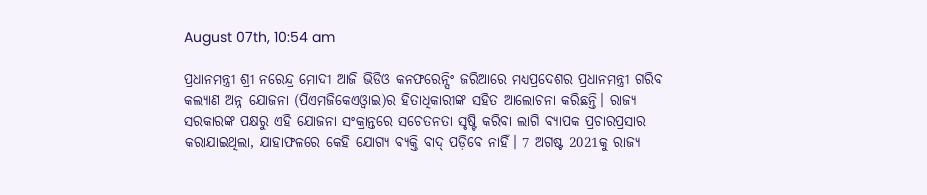August 07th, 10:54 am

ପ୍ରଧାନମନ୍ତ୍ରୀ ଶ୍ରୀ ନରେନ୍ଦ୍ର ମୋଦୀ ଆଜି ଭିଡିଓ କନଫରେନ୍ସିଂ ଜରିଆରେ ମଧ୍ୟପ୍ରଦେଶର ପ୍ରଧାନମନ୍ତ୍ରୀ ଗରିବ କଲ୍ୟାଣ ଅନ୍ନ ଯୋଜନା (ପିଏମଜିକେଏଓ୍ବାଇ)ର ହିତାଧିକାରୀଙ୍କ ସହିତ ଆଲୋଚନା କରିଛନ୍ତି। ରାଜ୍ୟ ସରକାରଙ୍କ ପକ୍ଷରୁ ଏହି ଯୋଜନା ସଂକ୍ରାନ୍ତରେ ସଚେତନତା ସୃଷ୍ଟି କରିବା ଲାଗି ବ୍ୟାପକ ପ୍ରଚାରପ୍ରସାର କରାଯାଇଥିଲା, ଯାହାଫଳରେ କେହି ଯୋଗ୍ୟ ବ୍ୟକ୍ତି ବାଦ୍ ପଡ଼ିବେ ନାହିଁ। 7 ଅଗଷ୍ଟ 2021କୁ ରାଜ୍ୟ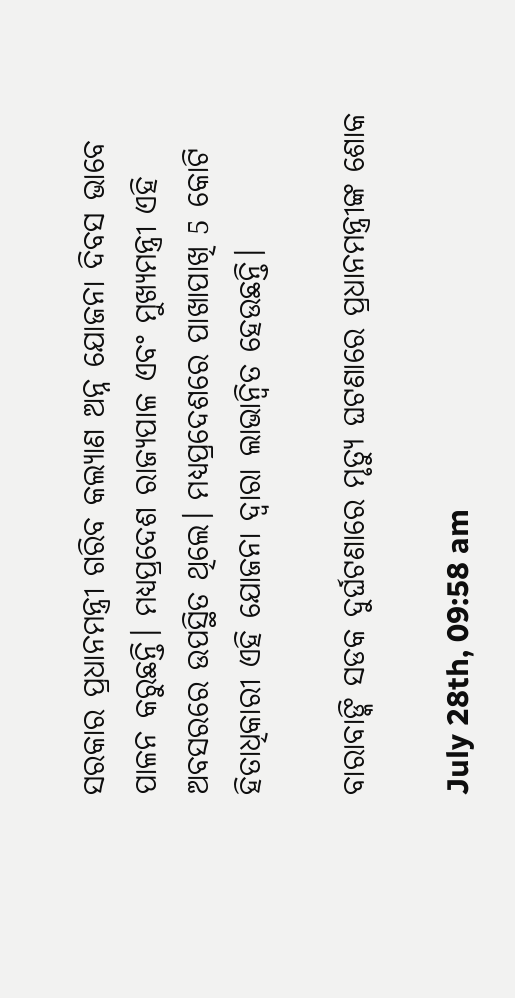ସରକାର ପ୍ରଧାନମନ୍ତ୍ରୀ ଗରିବ କଲ୍ୟାଣ ଅନ୍ନ ଯୋଜନା ଦିବସ ଭାବେ ପାଳନ କରୁଛନ୍ତି। ମଧ୍ୟପ୍ରଦେଶ ରାଜ୍ୟପାଳ ଏବଂ ମୁଖ୍ୟମନ୍ତ୍ରୀ ଏହି ଅବସରରେ ଉପସ୍ଥିତ ଥିଲେ। ମଧ୍ୟପ୍ରଦେଶରେ ପାଖାପାଖି 5 କୋଟି ହିତାଧିକାରୀ ଏହି ଯୋଜନା ଦ୍ବାରା ଲାଭାନ୍ବିତ ହେଉଛନ୍ତି।

ବାରାବାଙ୍କି ସଡକ ଦୁର୍ଘଟଣାରେ ମୃତ୍ୟୁ ଘଟଣାରେ ପ୍ରଧାନମନ୍ତ୍ରୀଙ୍କ ଶୋକ

July 28th, 09:58 am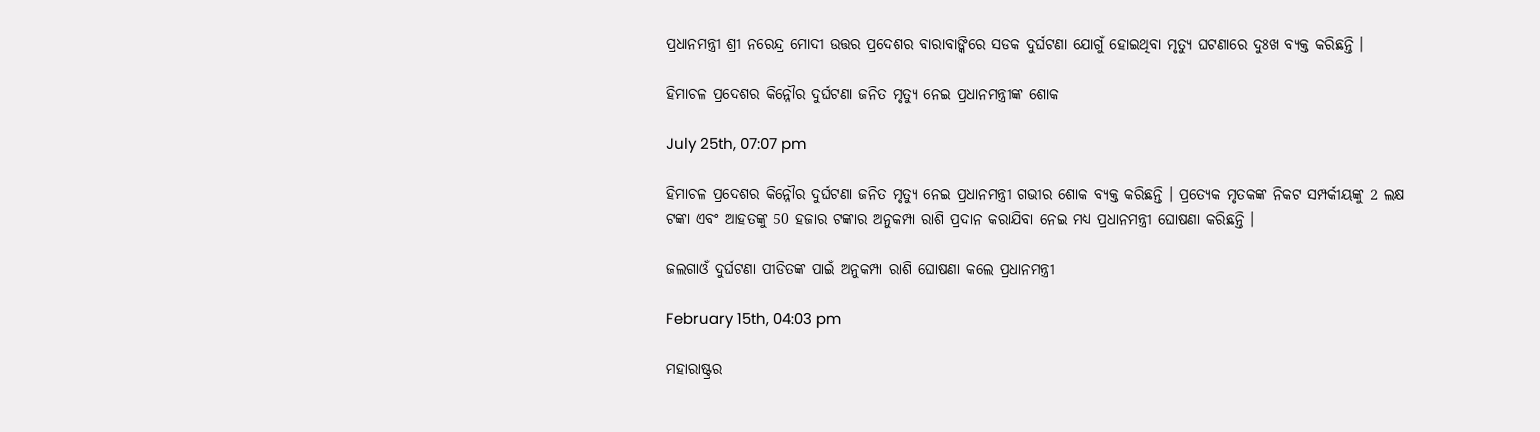ପ୍ରଧାନମନ୍ତ୍ରୀ ଶ୍ରୀ ନରେନ୍ଦ୍ର ମୋଦୀ ଉତ୍ତର ପ୍ରଦେଶର ବାରାବାଙ୍କିରେ ସଡକ ଦୁର୍ଘଟଣା ଯୋଗୁଁ ହୋଇଥିବା ମୃତ୍ୟୁ ଘଟଣାରେ ଦୁଃଖ ବ୍ୟକ୍ତ କରିଛନ୍ତି ।

ହିମାଚଳ ପ୍ରଦେଶର କିନ୍ନୌର ଦୁର୍ଘଟଣା ଜନିତ ମୃତ୍ୟୁ ନେଇ ପ୍ରଧାନମନ୍ତ୍ରୀଙ୍କ ଶୋକ

July 25th, 07:07 pm

ହିମାଚଳ ପ୍ରଦେଶର କିନ୍ନୌର ଦୁର୍ଘଟଣା ଜନିତ ମୃତ୍ୟୁ ନେଇ ପ୍ରଧାନମନ୍ତ୍ରୀ ଗଭୀର ଶୋକ ବ୍ୟକ୍ତ କରିଛନ୍ତି । ପ୍ରତ୍ୟେକ ମୃତକଙ୍କ ନିକଟ ସମ୍ପର୍କୀୟଙ୍କୁ 2 ଲକ୍ଷ ଟଙ୍କା ଏବଂ ଆହତଙ୍କୁ 50 ହଜାର ଟଙ୍କାର ଅନୁକମ୍ପା ରାଶି ପ୍ରଦାନ କରାଯିବା ନେଇ ମଧ୍ୟ ପ୍ରଧାନମନ୍ତ୍ରୀ ଘୋଷଣା କରିଛନ୍ତି ।

ଜଲଗାଓଁ ଦୁର୍ଘଟଣା ପୀଡିତଙ୍କ ପାଇଁ ଅନୁକମ୍ପା ରାଶି ଘୋଷଣା କଲେ ପ୍ରଧାନମନ୍ତ୍ରୀ

February 15th, 04:03 pm

ମହାରାଷ୍ଟ୍ରର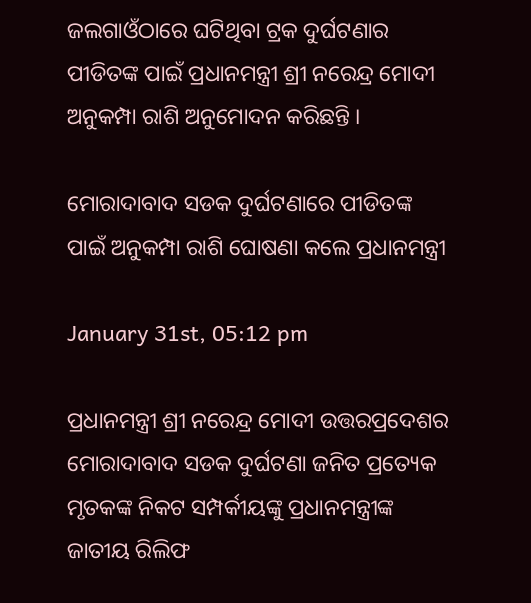ଜଲଗାଓଁଠାରେ ଘଟିଥିବା ଟ୍ରକ ଦୁର୍ଘଟଣାର ପୀଡିତଙ୍କ ପାଇଁ ପ୍ରଧାନମନ୍ତ୍ରୀ ଶ୍ରୀ ନରେନ୍ଦ୍ର ମୋଦୀ ଅନୁକମ୍ପା ରାଶି ଅନୁମୋଦନ କରିଛନ୍ତି ।

ମୋରାଦାବାଦ ସଡକ ଦୁର୍ଘଟଣାରେ ପୀଡିତଙ୍କ ପାଇଁ ଅନୁକମ୍ପା ରାଶି ଘୋଷଣା କଲେ ପ୍ରଧାନମନ୍ତ୍ରୀ

January 31st, 05:12 pm

ପ୍ରଧାନମନ୍ତ୍ରୀ ଶ୍ରୀ ନରେନ୍ଦ୍ର ମୋଦୀ ଉତ୍ତରପ୍ରଦେଶର ମୋରାଦାବାଦ ସଡକ ଦୁର୍ଘଟଣା ଜନିତ ପ୍ରତ୍ୟେକ ମୃତକଙ୍କ ନିକଟ ସମ୍ପର୍କୀୟଙ୍କୁ ପ୍ରଧାନମନ୍ତ୍ରୀଙ୍କ ଜାତୀୟ ରିଲିଫ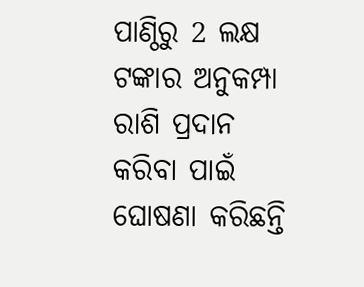ପାଣ୍ଠିରୁ 2 ଲକ୍ଷ ଟଙ୍କାର ଅନୁକମ୍ପା ରାଶି ପ୍ରଦାନ କରିବା ପାଇଁ ଘୋଷଣା କରିଛନ୍ତି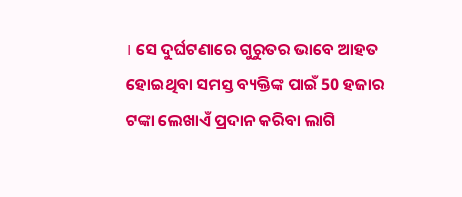। ସେ ଦୁର୍ଘଟଣାରେ ଗୁରୁତର ଭାବେ ଆହତ ହୋଇଥିବା ସମସ୍ତ ବ୍ୟକ୍ତିଙ୍କ ପାଇଁ 50 ହଜାର ଟଙ୍କା ଲେଖାଏଁ ପ୍ରଦାନ କରିବା ଲାଗି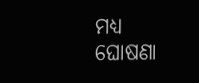ମଧ୍ୟ ଘୋଷଣା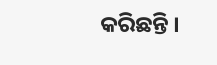କରିଛନ୍ତି ।